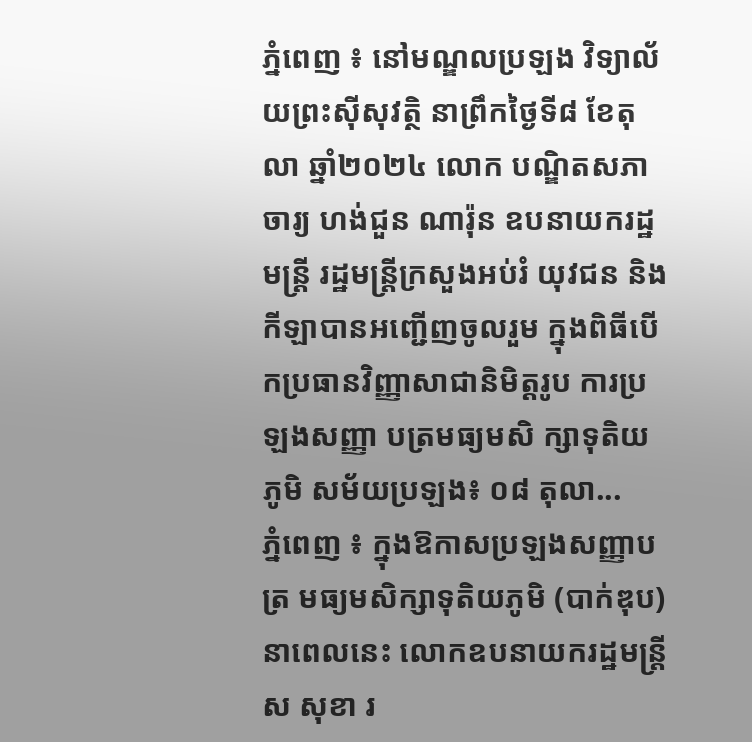ភ្នំពេញ ៖ នៅមណ្ឌលប្រឡង វិទ្យាល័យព្រះស៊ីសុវត្ថិ នាព្រឹកថ្ងៃទី៨ ខែតុលា ឆ្នាំ២០២៤ លោក បណ្ឌិតសភាចារ្យ ហង់ជួន ណារ៉ុន ឧបនាយករដ្ឋមន្ត្រី រដ្ឋមន្ត្រីក្រសួងអប់រំ យុវជន និងកីឡាបានអញ្ជើញចូលរួម ក្នុងពិធីបើកប្រធានវិញ្ញាសាជានិមិត្តរូប ការប្រឡងសញ្ញា បត្រមធ្យមសិ ក្សាទុតិយភូមិ សម័យប្រឡង៖ ០៨ តុលា...
ភ្នំពេញ ៖ ក្នុងឱកាសប្រឡងសញ្ញាបត្រ មធ្យមសិក្សាទុតិយភូមិ (បាក់ឌុប) នាពេលនេះ លោកឧបនាយករដ្ឋមន្ដ្រី ស សុខា រ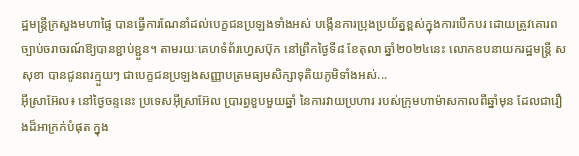ដ្ឋមន្ដ្រីក្រសួងមហាផ្ទៃ បានធ្វើការណែនាំដល់បេក្ខជនប្រឡងទាំងអស់ បង្កើនការប្រុងប្រយ័ត្នខ្ពស់ក្នុងការបើកបរ ដោយត្រូវគោរពច្បាប់ចរាចរណ៍ឱ្យបានខ្ជាប់ខ្ជួន។ តាមរយៈគេហទំព័រហ្វេសប៊ុក នៅព្រឹកថ្ងៃទី៨ ខែតុលា ឆ្នាំ២០២៤នេះ លោកឧបនាយករដ្ឋមន្ដ្រី ស សុខា បានជូនពរក្មួយៗ ជាបេក្ខជនប្រឡងសញ្ញាបត្រមធ្យមសិក្សាទុតិយភូមិទាំងអស់...
អ៊ីស្រាអ៊ែល៖ នៅថ្ងៃចន្ទនេះ ប្រទេសអ៊ីស្រាអ៊ែល ប្រារព្ធខួបមួយឆ្នាំ នៃការវាយប្រហារ របស់ក្រុមហាម៉ាសកាលពីឆ្នាំមុន ដែលជារឿងដ៏អាក្រក់បំផុត ក្នុង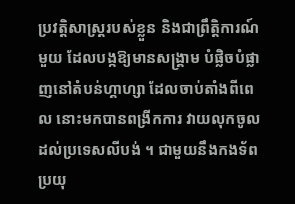ប្រវត្តិសាស្ត្ររបស់ខ្លួន និងជាព្រឹត្តិការណ៍មួយ ដែលបង្កឱ្យមានសង្រ្គាម បំផ្លិចបំផ្លាញនៅតំបន់ហ្គាហ្សា ដែលចាប់តាំងពីពេល នោះមកបានពង្រីកការ វាយលុកចូលដល់ប្រទេសលីបង់ ។ ជាមួយនឹងកងទ័ពប្រយុ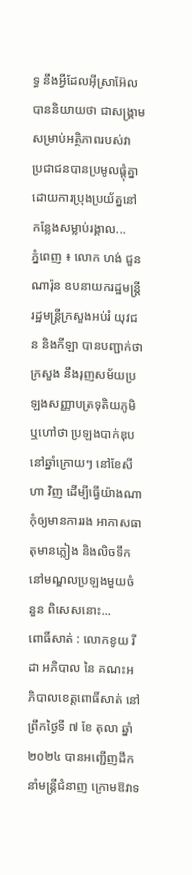ទ្ធ នឹងអ្វីដែលអ៊ីស្រាអ៊ែល បាននិយាយថា ជាសង្រ្គាម សម្រាប់អត្ថិភាពរបស់វា ប្រជាជនបានប្រមូលផ្តុំគ្នា ដោយការប្រុងប្រយ័ត្ននៅកន្លែងសម្លាប់រង្គាល...
ភ្នំពេញ ៖ លោក ហង់ ជួនណារ៉ុន ឧបនាយករដ្ឋមន្ត្រី រដ្ឋមន្ត្រីក្រសួងអប់រំ យុវជន និងកីឡា បានបញ្ជាក់ថា ក្រសួង នឹងរុញសម័យប្រឡងសញ្ញាបត្រទុតិយភូមិ ឬហៅថា ប្រឡងបាក់ឌុប នៅឆ្នាំក្រោយៗ នៅខែសីហា វិញ ដើម្បីធ្វើយ៉ាងណា កុំឲ្យមានការរង អាកាសធាតុមានភ្លៀង និងលិចទឹកនៅមណ្ឌលប្រឡងមួយចំនួន ពិសេសនោះ...
ពោធិ៍សាត់ : លោកខូយ រីដា អភិបាល នៃ គណះអភិបាលខេត្តពោធិ៍សាត់ នៅព្រឹកថ្ងៃទី ៧ ខែ តុលា ឆ្នាំ ២០២៤ បានអញ្ជើញដឹកនាំមន្ត្រីជំនាញ ក្រោមឱវាទ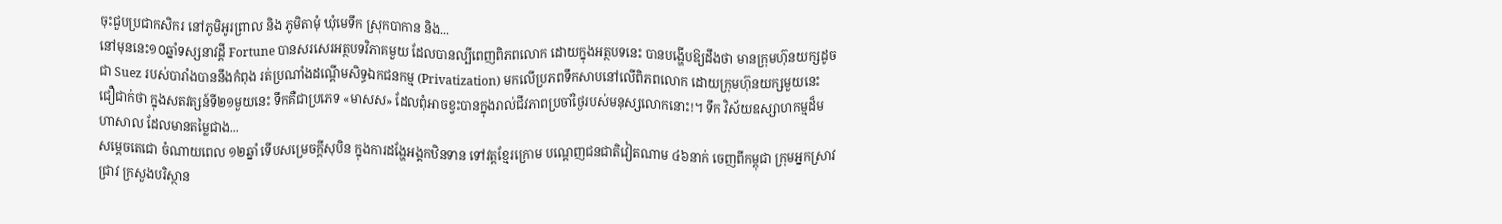ចុះជួបប្រជាកសិករ នៅភូមិអូរព្រាល និង ភូមិតាមុំ ឃុំមេទឹក ស្រុកបាកាន និង...
នៅមុននេះ១០ឆ្នាំទស្សនាវដ្ដី Fortune បានសរសេរអត្ថបទវិភាគមួយ ដែលបានល្បីពេញពិភពលោក ដោយក្នុងអត្ថបទនេះ បានបង្ហើបឱ្យដឹងថា មានក្រុមហ៊ុនយក្សដូចជា Suez របស់បារាំងបាននឹងកំពុង រត់ប្រណាំងដណ្ដើមសិទ្ធឯកជនកម្ម (Privatization) មកលើប្រភពទឹកសាបនៅលើពិភពលោក ដោយក្រុមហ៊ុនយក្សមួយនេះ ជឿជាក់ថា ក្នុងសតវត្សន៍ទី២១មួយនេះ ទឹកគឺជាប្រភេទ «មាសស» ដែលពុំអាចខ្វះបានក្នុងរាល់ជីវភាពប្រចាំថ្ងៃរបស់មនុស្សលោកនោះ!។ ទឹក វិស័យឧស្សាហកម្មដ៏មហាសាល ដែលមានតម្លៃជាង...
សម្តេចតេជោ ចំណាយពេល ១២ឆ្នាំ ទើបសម្រេចក្តីសុបិន ក្នុងការដង្ហែអង្គកឋិនទាន ទៅវត្តខ្មែរក្រោម បណ្តេញជនជាតិវៀតណាម ៤៦នាក់ ចេញពីកម្ពុជា ក្រុមអ្នកស្រាវជ្រាវ ក្រសួងបរិស្ថាន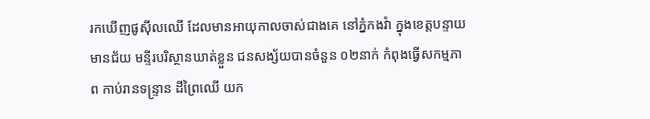រកឃើញផូស៊ីលឈើ ដែលមានអាយុកាលចាស់ជាងគេ នៅភ្នំកងវ៉ា ក្នុងខេត្តបន្ទាយមានជ័យ មន្ទីរបរិស្ថានឃាត់ខ្លួន ជនសង្ស័យបានចំនួន ០២នាក់ កំពុងធ្វើសកម្មភាព កាប់រានទន្ទ្រាន ដីព្រៃឈើ យក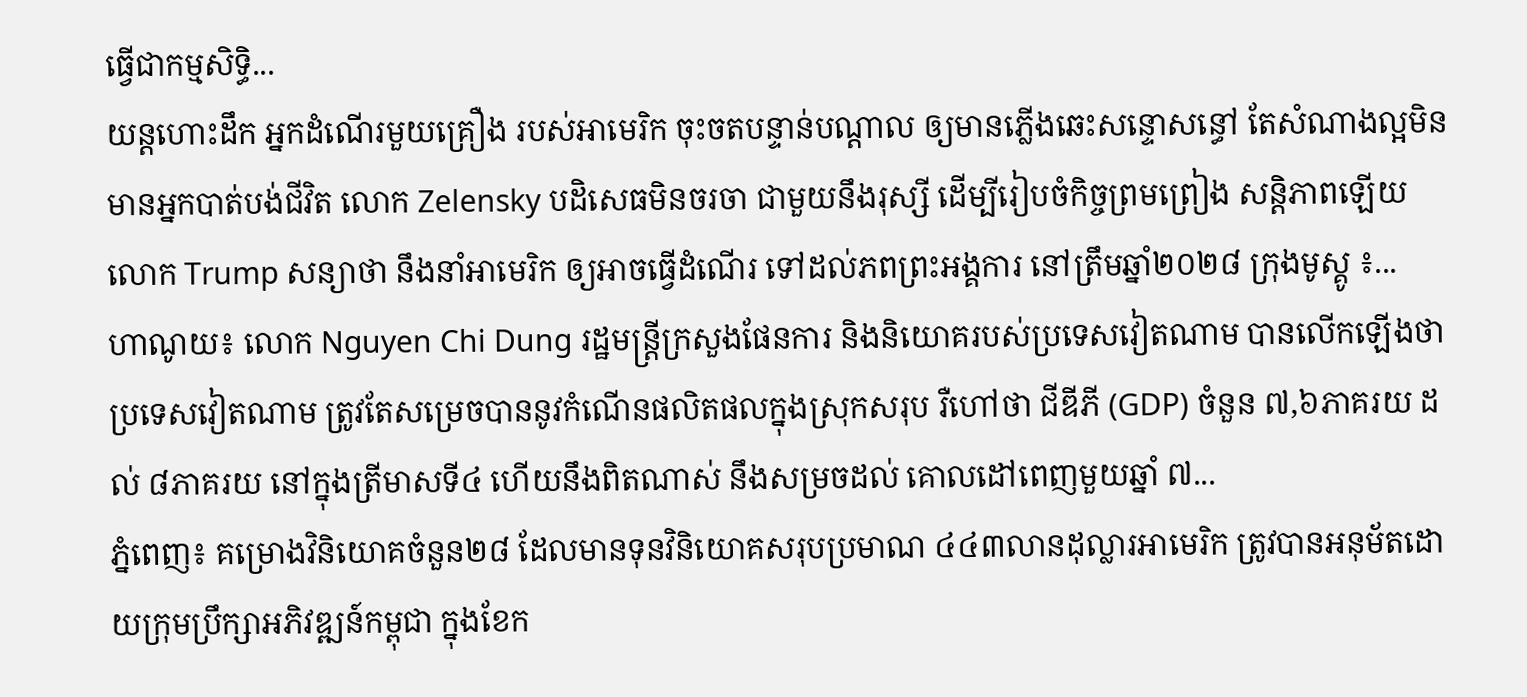ធ្វើជាកម្មសិទ្ធិ...
យន្តហោះដឹក អ្នកដំណើរមួយគ្រឿង របស់អាមេរិក ចុះចតបន្ទាន់បណ្តាល ឲ្យមានភ្លើងឆេះសន្ទោសន្ធៅ តែសំណាងល្អមិន មានអ្នកបាត់បង់ជីវិត លោក Zelensky បដិសេធមិនចរចា ជាមួយនឹងរុស្សី ដើម្បីរៀបចំកិច្ចព្រមព្រៀង សន្តិភាពឡើយ លោក Trump សន្យាថា នឹងនាំអាមេរិក ឲ្យអាចធ្វើដំណើរ ទៅដល់ភពព្រះអង្គការ នៅត្រឹមឆ្នាំ២០២៨ ក្រុងមូស្គូ ៖...
ហាណូយ៖ លោក Nguyen Chi Dung រដ្ឋមន្ត្រីក្រសួងផែនការ និងនិយោគរបស់ប្រទេសវៀតណាម បានលើកឡើងថា ប្រទេសវៀតណាម ត្រូវតែសម្រេចបាននូវកំណើនផលិតផលក្នុងស្រុកសរុប រឺហៅថា ជីឌីភី (GDP) ចំនួន ៧,៦ភាគរយ ដល់ ៨ភាគរយ នៅក្នុងត្រីមាសទី៤ ហើយនឹងពិតណាស់ នឹងសម្រចដល់ គោលដៅពេញមួយឆ្នាំ ៧...
ភ្នំពេញ៖ គម្រោងវិនិយោគចំនួន២៨ ដែលមានទុនវិនិយោគសរុបប្រមាណ ៤៤៣លានដុល្លារអាមេរិក ត្រូវបានអនុម័តដោយក្រុមប្រឹក្សាអភិវឌ្ឍន៍កម្ពុជា ក្នុងខែក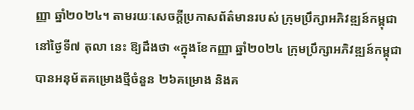ញ្ញា ឆ្នាំ២០២៤។ តាមរយៈសេចក្ដីប្រកាសព័ត៌មានរបស់ ក្រុមប្រឹក្សាអភិវឌ្ឍន៍កម្ពុជា នៅថ្ងៃទី៧ តុលា នេះ ឱ្យដឹងថា «ក្នុងខែកញ្ញា ឆ្នាំ២០២៤ ក្រុមប្រឹក្សាអភិវឌ្ឍន៍កម្ពុជា បានអនុម័តគម្រោងថ្មីចំនួន ២៦គម្រោង និងគ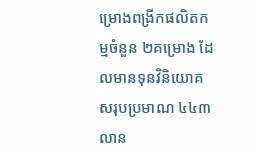ម្រោងពង្រីកផលិតកម្មចំនួន ២គម្រោង ដែលមានទុនវិនិយោគសរុបប្រមាណ ៤៤៣លាន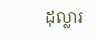ដុល្លារ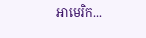អាមេរិក...